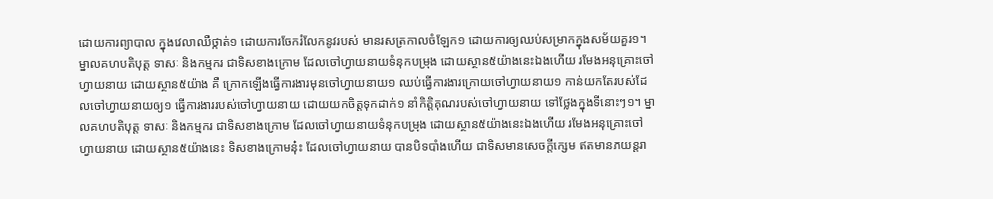ដោយការព្យាបាល ក្នុងវេលាឈឺថ្កាត់១ ដោយការចែករំលែកនូវរបស់ មានរសត្រកាលចំឡែក១ ដោយការឲ្យឈប់សម្រាកក្នុងសម័យគួរ១។ ម្នាលគហបតិបុត្ត ទាសៈ និងកម្មករ ជាទិសខាងក្រោម ដែលចៅហ្វាយនាយទំនុកបម្រុង ដោយស្ថាន៥យ៉ាងនេះឯងហើយ រមែងអនុគ្រោះចៅហ្វាយនាយ ដោយស្ថាន៥យ៉ាង គឺ ក្រោកឡើងធ្វើការងារមុនចៅហ្វាយនាយ១ ឈប់ធ្វើការងារក្រោយចៅហ្វាយនាយ១ កាន់យកតែរបស់ដែលចៅហ្វាយនាយឲ្យ១ ធ្វើការងាររបស់ចៅហ្វាយនាយ ដោយយកចិត្តទុកដាក់១ នាំកិត្តិគុណរបស់ចៅហ្វាយនាយ ទៅថ្លែងក្នុងទីនោះៗ១។ ម្នាលគហបតិបុត្ត ទាសៈ និងកម្មករ ជាទិសខាងក្រោម ដែលចៅហ្វាយនាយទំនុកបម្រុង ដោយស្ថាន៥យ៉ាងនេះឯងហើយ រមែងអនុគ្រោះចៅហ្វាយនាយ ដោយស្ថាន៥យ៉ាងនេះ ទិសខាងក្រោមនុ៎ះ ដែលចៅហ្វាយនាយ បានបិទបាំងហើយ ជាទិសមានសេចក្តីក្សេម ឥតមានភយន្តរា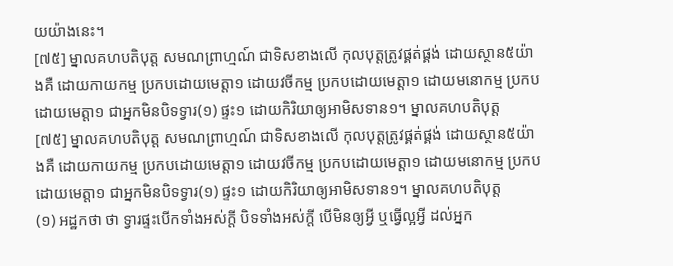យយ៉ាងនេះ។
[៧៥] ម្នាលគហបតិបុត្ត សមណព្រាហ្មណ៍ ជាទិសខាងលើ កុលបុត្តត្រូវផ្គត់ផ្គង់ ដោយស្ថាន៥យ៉ាងគឺ ដោយកាយកម្ម ប្រកបដោយមេត្តា១ ដោយវចីកម្ម ប្រកបដោយមេត្តា១ ដោយមនោកម្ម ប្រកបដោយមេត្តា១ ជាអ្នកមិនបិទទ្វារ(១) ផ្ទះ១ ដោយកិរិយាឲ្យអាមិសទាន១។ ម្នាលគហបតិបុត្ត
[៧៥] ម្នាលគហបតិបុត្ត សមណព្រាហ្មណ៍ ជាទិសខាងលើ កុលបុត្តត្រូវផ្គត់ផ្គង់ ដោយស្ថាន៥យ៉ាងគឺ ដោយកាយកម្ម ប្រកបដោយមេត្តា១ ដោយវចីកម្ម ប្រកបដោយមេត្តា១ ដោយមនោកម្ម ប្រកបដោយមេត្តា១ ជាអ្នកមិនបិទទ្វារ(១) ផ្ទះ១ ដោយកិរិយាឲ្យអាមិសទាន១។ ម្នាលគហបតិបុត្ត
(១) អដ្ឋកថា ថា ទ្វារផ្ទះបើកទាំងអស់ក្តី បិទទាំងអស់ក្តី បើមិនឲ្យអ្វី ឬធ្វើល្អអ្វី ដល់អ្នក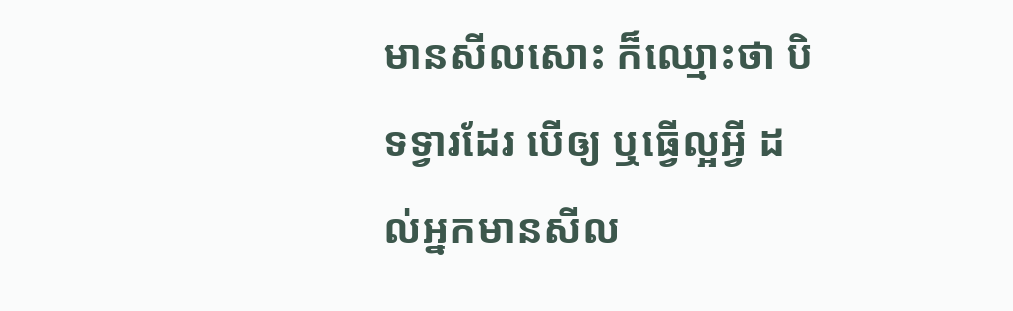មានសីលសោះ ក៏ឈ្មោះថា បិទទ្វារដែរ បើឲ្យ ឬធ្វើល្អអ្វី ដល់អ្នកមានសីល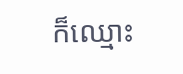ក៏ឈ្មោះ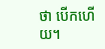ថា បើកហើយ។